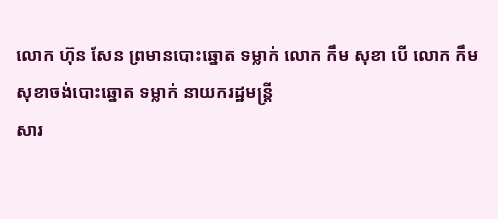លោក ហ៊ុន សែន ព្រមានបោះឆ្នោត ទម្លាក់ លោក កឹម សុខា បើ លោក កឹម សុខាចង់បោះឆ្នោត ទម្លាក់ នាយករដ្ឋមន្ដ្រី
សារ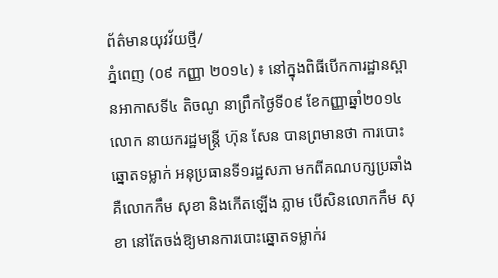ព័ត៌មានយុវវ័យថ្មី/
ភ្នំពេញ (០៩ កញ្ញា ២០១៤) ៖ នៅក្នុងពិធីបើកការដ្ឋានស្ពានអាកាសទី៤ តិចណូ នាព្រឹកថ្ងៃទី០៩ ខែកញ្ញាឆ្នាំ២០១៤ លោក នាយករដ្ឋមន្ដ្រី ហ៊ុន សែន បានព្រមានថា ការបោះឆ្នោតទម្លាក់ អនុប្រធានទី១រដ្ឋសភា មកពីគណបក្សប្រឆាំង គឺលោកកឹម សុខា និងកើតឡើង ភ្លាម បើសិនលោកកឹម សុខា នៅតែចង់ឱ្យមានការបោះឆ្នោតទម្លាក់រ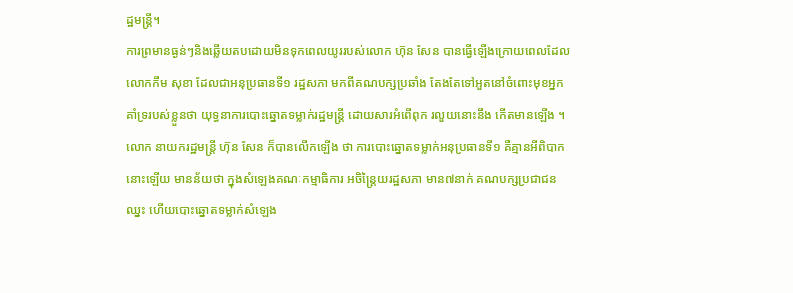ដ្ឋមន្ដ្រី។
ការព្រមានធ្ងន់ៗនិងឆ្លើយតបដោយមិនទុកពេលយូររបស់លោក ហ៊ុន សែន បានធ្វើឡើងក្រោយពេលដែលលោកកឹម សុខា ដែលជាអនុប្រធានទី១ រដ្ឋសភា មកពីគណបក្សប្រឆាំង តែងតែទៅអួតនៅចំពោះមុខអ្នកគាំទ្ររបស់ខ្លួនថា យុទ្ធនាការបោះឆ្នោតទម្លាក់រដ្ឋមន្ដ្រី ដោយសារអំពើពុក រលួយនោះនឹង កើតមានឡើង ។
លោក នាយករដ្ឋមន្ដ្រី ហ៊ុន សែន ក៏បានលើកឡើង ថា ការបោះឆ្នោតទម្លាក់អនុប្រធានទី១ គឺគ្មានអីពិបាកនោះឡើយ មានន័យថា ក្នុងសំឡេងគណៈកម្មាធិការ អចិន្ដ្រៃយរដ្ឋសភា មាន៧នាក់ គណបក្សប្រជាជនឈ្នះ ហើយបោះឆ្នោតទម្លាក់សំឡេង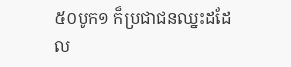៥០បូក១ ក៏ប្រជាជនឈ្នះដដែល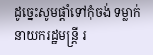ដូច្នេះសូមផ្ដាំទៅកុំចង់ ទម្លាក់នាយករដ្ឋមន្ដ្រី រ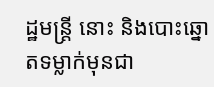ដ្ឋមន្ដ្រី នោះ និងបោះឆ្នោតទម្លាក់មុនជា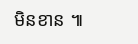មិនខាន ៕